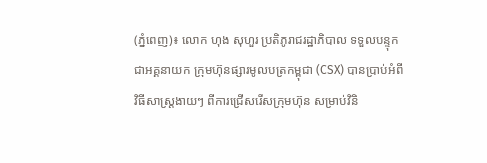(ភ្នំពេញ)៖ លោក ហុង សុហួរ ប្រតិភូរាជរដ្ឋាភិបាល ទទួលបន្ទុកជាអគ្គនាយក ក្រុមហ៊ុនផ្សារមូលបត្រកម្ពុជា (CSX) បានប្រាប់អំពីវិធីសាស្ដ្រងាយៗ ពីការជ្រើសរើសក្រុមហ៊ុន សម្រាប់វិនិ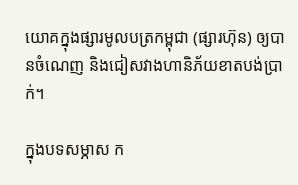យោគក្នុងផ្សារមូលបត្រកម្ពុជា (ផ្សារហ៊ុន) ឲ្យបានចំណេញ និងជៀសវាងហានិភ័យខាតបង់ប្រាក់។

ក្នុងបទសម្ភាស ក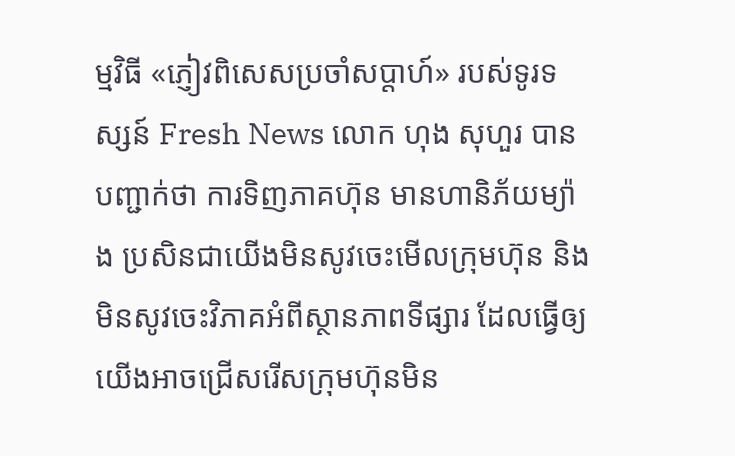ម្មវិធី «ភ្ញៀវពិសេសប្រចាំសប្តាហ៍» របស់ទូរទស្សន៍ Fresh News លោក ហុង សុហួរ បានបញ្ជាក់ថា ការទិញភាគហ៊ុន មានហានិភ័យម្យ៉ាង ប្រសិនជាយើងមិនសូវចេះមើលក្រុមហ៊ុន និងមិនសូវចេះវិភាគអំពីស្ថានភាពទីផ្សារ ដែលធ្វើឲ្យយើងអាចជ្រើសរើសក្រុមហ៊ុនមិន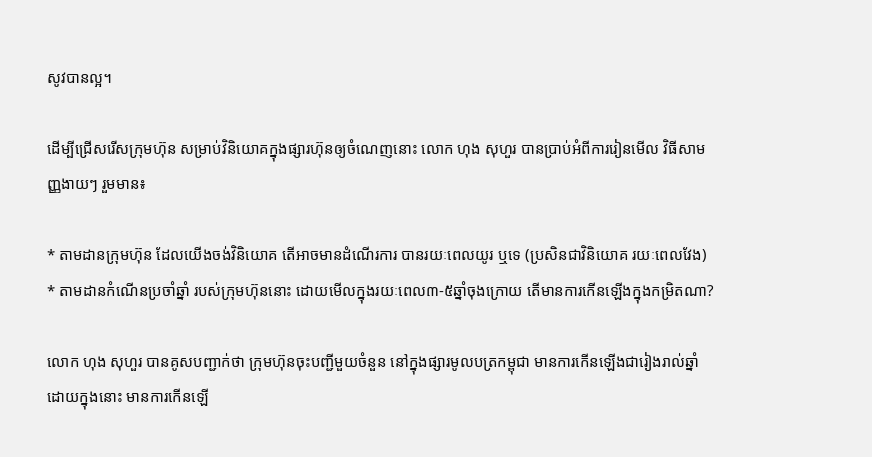សូវបានល្អ។

ដើម្បីជ្រើសរើសក្រុមហ៊ុន សម្រាប់វិនិយោគក្នុងផ្សារហ៊ុនឲ្យចំណេញនោះ លោក ហុង សុហួរ បានប្រាប់អំពីការរៀនមើល វិធីសាមញ្ញងាយៗ រួមមាន៖

* តាមដានក្រុមហ៊ុន ដែលយើងចង់វិនិយោគ តើអាចមានដំណើរការ បានរយៈពេលយូរ ឬទេ (ប្រសិនជាវិនិយោគ រយៈពេលវែង)
* តាមដានកំណើនប្រចាំឆ្នាំ របស់ក្រុមហ៊ុននោះ ដោយមើលក្នុងរយៈពេល៣-៥ឆ្នាំចុងក្រោយ តើមានការកើនឡើងក្នុងកម្រិតណា?

លោក ហុង សុហួរ បានគូសបញ្ជាក់ថា ក្រុមហ៊ុនចុះបញ្ជីមួយចំនួន នៅក្នុងផ្សារមូលបត្រកម្ពុជា មានការកើនឡើងជារៀងរាល់ឆ្នាំ ដោយក្នុងនោះ មានការកើនឡើ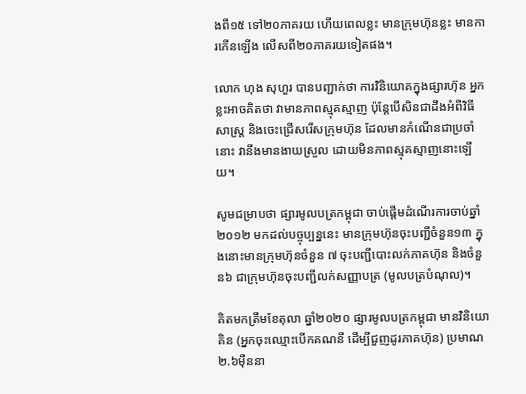ងពី១៥ ទៅ២០ភាគរយ ហើយពេលខ្លះ មានក្រុមហ៊ុនខ្លះ មានការកើនឡើង លើសពី២០ភាគរយទៀតផង។

លោក ហុង សុហួរ បានបញ្ជាក់ថា ការវិនិយោគក្នុងផ្សារហ៊ុន អ្នកខ្លះអាចគិតថា វាមានភាពស្មុគស្មាញ ប៉ុន្ដែបើសិនជាដឹងអំពីវិធីសាស្ដ្រ និងចេះជ្រើសរើសក្រុមហ៊ុន ដែលមានកំណើនជាប្រចាំនោះ វានឹងមានងាយស្រួល ដោយមិនភាពស្មុគស្មាញនោះឡើយ។

សូមជម្រាបថា ផ្សារមូលបត្រកម្ពុជា ចាប់ផ្តើមដំណើរការចាប់ឆ្នាំ២០១២ មកដល់បច្ចុប្បន្ននេះ មានក្រុមហ៊ុនចុះបញ្ជីចំនួន១៣ ក្នុងនោះមានក្រុមហ៊ុនចំនួន ៧ ចុះបញ្ជីបោះលក់ភាគហ៊ុន និងចំនួន៦ ជាក្រុមហ៊ុនចុះបញ្ជីលក់សញ្ញាបត្រ (មូលបត្របំណុល)។

គិតមកត្រឹមខែតុលា ឆ្នាំ២០២០ ផ្សារមូលបត្រកម្ពុជា មានវិនិយោគិន (អ្នកចុះឈ្មោះបើកគណនី ដើម្បីជួញដូរភាគហ៊ុន) ប្រមាណ២.៦ម៉ឺននា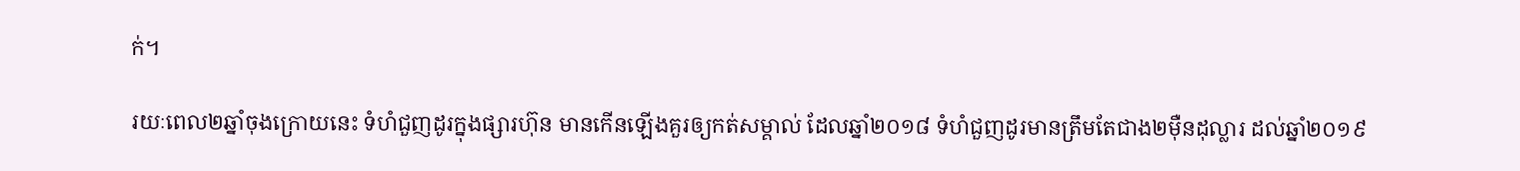ក់។

រយៈពេល២ឆ្នាំចុងក្រោយនេះ ទំហំជួញដូរក្នុងផ្សារហ៊ុន មានកើនឡើងគួរឲ្យកត់សម្គាល់ ដែលឆ្នាំ២០១៨ ទំហំជួញដូរមានត្រឹមតែជាង២ម៉ឺនដុល្លារ ដល់ឆ្នាំ២០១៩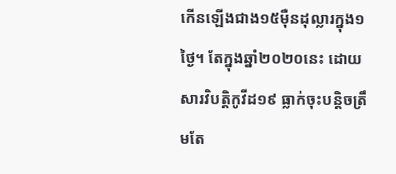កើនឡើងជាង១៥ម៉ឺនដុល្លារក្នុង១ថ្ងៃ។ តែក្នុងឆ្នាំ២០២០នេះ ដោយសារវិបត្តិកូវីដ១៩ ធ្លាក់ចុះបន្តិចត្រឹមតែ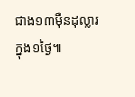ជាង១៣ម៉ឺនដុល្លារក្នុង១ថ្ងៃ៕